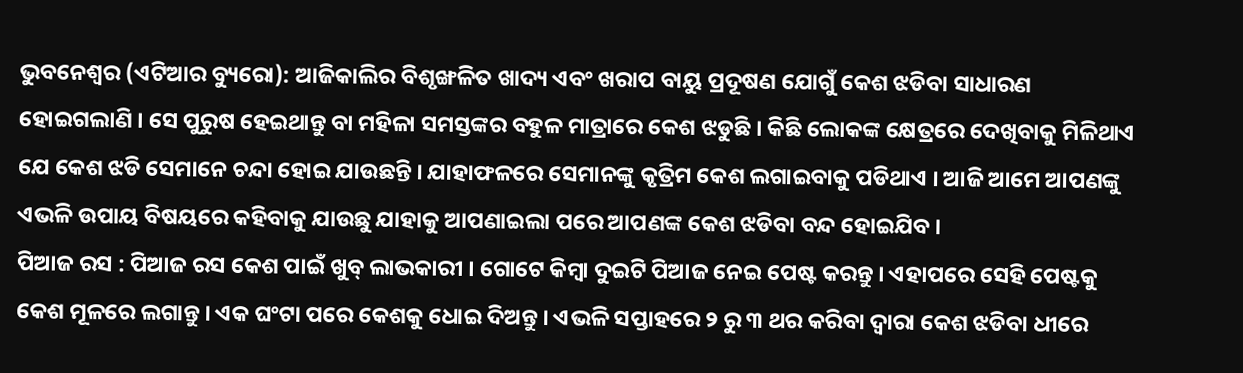ଭୁବନେଶ୍ୱର (ଏଟିଆର ବ୍ୟୁରୋ): ଆଜିକାଲିର ବିଶୃଙ୍ଖଳିତ ଖାଦ୍ୟ ଏବଂ ଖରାପ ବାୟୁ ପ୍ରଦୂଷଣ ଯୋଗୁଁ କେଶ ଝଡିବା ସାଧାରଣ ହୋଇଗଲାଣି । ସେ ପୁରୁଷ ହେଇଥାନ୍ତୁ ବା ମହିଳା ସମସ୍ତଙ୍କର ବହୁଳ ମାତ୍ରାରେ କେଶ ଝଡୁଛି । କିଛି ଲୋକଙ୍କ କ୍ଷେତ୍ରରେ ଦେଖିବାକୁ ମିଳିଥାଏ ଯେ କେଶ ଝଡି ସେମାନେ ଚନ୍ଦା ହୋଇ ଯାଉଛନ୍ତି । ଯାହାଫଳରେ ସେମାନଙ୍କୁ କୃତ୍ରିମ କେଶ ଲଗାଇବାକୁ ପଡିଥାଏ । ଆଜି ଆମେ ଆପଣଙ୍କୁ ଏଭଳି ଉପାୟ ବିଷୟରେ କହିବାକୁ ଯାଉଛୁ ଯାହାକୁ ଆପଣାଇଲା ପରେ ଆପଣଙ୍କ କେଶ ଝଡିବା ବନ୍ଦ ହୋଇଯିବ ।
ପିଆଜ ରସ : ପିଆଜ ରସ କେଶ ପାଇଁ ଖୁବ୍ ଲାଭକାରୀ । ଗୋଟେ କିମ୍ବା ଦୁଇଟି ପିଆଜ ନେଇ ପେଷ୍ଟ କରନ୍ତୁ । ଏହାପରେ ସେହି ପେଷ୍ଟକୁ କେଶ ମୂଳରେ ଲଗାନ୍ତୁ । ଏକ ଘଂଟା ପରେ କେଶକୁ ଧୋଇ ଦିଅନ୍ତୁ । ଏଭଳି ସପ୍ତାହରେ ୨ ରୁ ୩ ଥର କରିବା ଦ୍ୱାରା କେଶ ଝଡିବା ଧୀରେ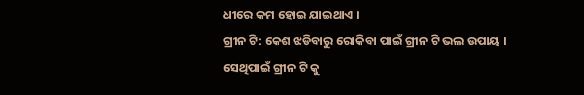ଧୀରେ କମ ହୋଇ ଯାଇଥାଏ ।
ଗ୍ରୀନ ଟି: କେଶ ଝଡିବାରୁ ରୋକିବା ପାଇଁ ଗ୍ରୀନ ଟି ଭଲ ଉପାୟ । ସେଥିପାଇଁ ଗ୍ରୀନ ଟି କୁ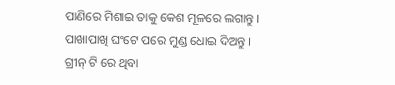ପାଣିରେ ମିଶାଇ ତାକୁ କେଶ ମୂଳରେ ଲଗାନ୍ତୁ । ପାଖାପାଖି ଘଂଟେ ପରେ ମୁଣ୍ଡ ଧୋଇ ଦିଅନ୍ତୁ । ଗ୍ରୀନ୍ ଟି ରେ ଥିବା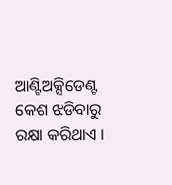ଆଣ୍ଟିଅକ୍ସିଡେଣ୍ଟ କେଶ ଝଡିବାରୁ ରକ୍ଷା କରିଥାଏ ।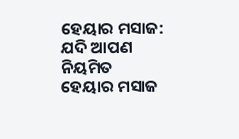ହେୟାର ମସାଜ: ଯଦି ଆପଣ ନିୟମିତ ହେୟାର ମସାଜ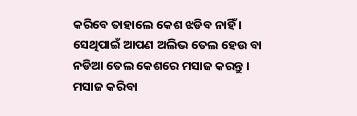କରିବେ ତାହାଲେ କେଶ ଝଡିବ ନାହିଁ । ସେଥିପାଇଁ ଆପଣ ଅଲିଭ ତେଲ ହେଉ ବା ନଡିଆ ତେଲ କେଶରେ ମସାଜ କରନ୍ତୁ । ମସାଜ କରିବା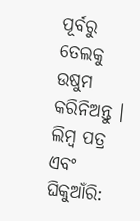ପୂର୍ବରୁ ତେଲକୁ ଉଷୁମ କରିନିଅନ୍ତୁ ।
ଲିମ୍ବ ପତ୍ର ଏବଂ ଘିକୁଆଁରି: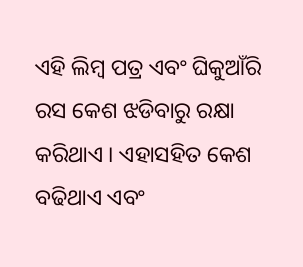ଏହି ଲିମ୍ବ ପତ୍ର ଏବଂ ଘିକୁଆଁରି ରସ କେଶ ଝଡିବାରୁ ରକ୍ଷା କରିଥାଏ । ଏହାସହିତ କେଶ ବଢିଥାଏ ଏବଂ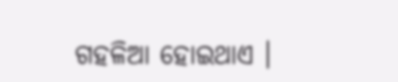ଗହଳିଆ ହୋଇଥାଏ ।